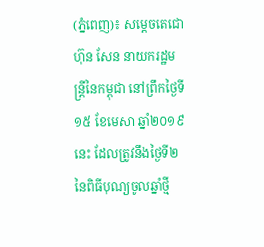(ភ្នំពេញ)៖ សម្ដេចតេជោ ហ៊ុន សែន នាយករដ្ឋមន្ដ្រីនៃកម្ពុជា នៅព្រឹកថ្ងៃទី១៥ ខែមេសា ឆ្នាំ២០១៩នេះ ដែលត្រូវនឹងថ្ងៃទី២ នៃពិធីបុណ្យចូលឆ្នាំថ្មី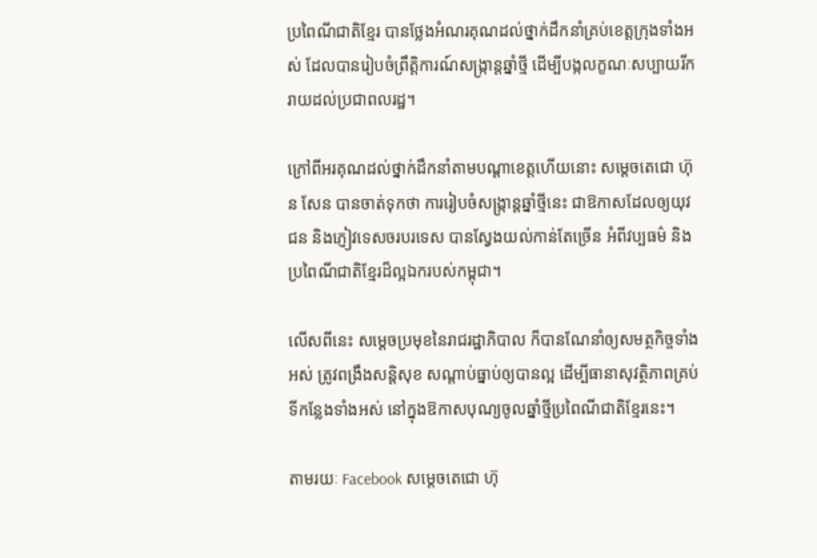ប្រពៃណីជាតិខ្មែរ បានថ្លែងអំណរគុណដល់ថ្នាក់ដឹកនាំគ្រប់ខេត្ដក្រុងទាំងអស់ ដែលបានរៀបចំព្រឹត្តិការណ៍សង្ក្រាន្ដឆ្នាំថ្មី ដើម្បីបង្កលក្ខណៈសប្បាយរីករាយដល់ប្រជាពលរដ្ឋ។

ក្រៅពីអរគុណដល់ថ្នាក់ដឹកនាំតាមបណ្ដាខេត្តហើយនោះ សម្ដេចតេជោ ហ៊ុន សែន បានចាត់ទុកថា ការរៀបចំសង្ក្រាន្ដឆ្នាំថ្មីនេះ ជាឱកាសដែលឲ្យយុវជន និងភ្ញៀវទេសចរបរទេស បានស្វែងយល់កាន់តែច្រើន អំពីវប្បធម៌ និងប្រពៃណីជាតិខ្មែរដ៏ល្អឯករបស់កម្ពុជា។

លើសពីនេះ សម្ដេចប្រមុខនៃរាជរដ្ឋាភិបាល ក៏បានណែនាំឲ្យសមត្ថកិច្ចទាំងអស់ ត្រូវពង្រឹងសន្ដិសុខ សណ្ដាប់ធ្នាប់ឲ្យបានល្អ ដើម្បីធានាសុវត្ថិភាពគ្រប់ទីកន្លែងទាំងអស់ នៅក្នុងឱកាសបុណ្យចូលឆ្នាំថ្មីប្រពៃណីជាតិខ្មែរនេះ។

តាមរយៈ Facebook សម្ដេចតេជោ ហ៊ុ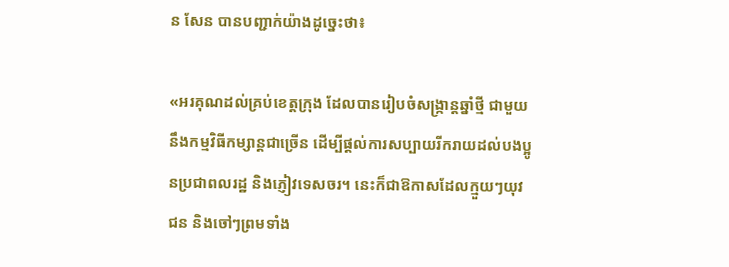ន សែន បានបញ្ជាក់យ៉ាងដូច្នេះថា៖

«អរគុណដល់គ្រប់ខេត្តក្រុង ដែលបានរៀបចំសង្រ្កាន្តឆ្នាំថ្មី ជាមួយនឹងកម្មវិធីកម្សាន្ដជាច្រើន ដើម្បីផ្តល់ការសប្បាយរីករាយដល់បងប្អូនប្រជាពលរដ្ឋ និងភ្ញៀវទេសចរ។ នេះក៏ជាឱកាសដែលក្មួយៗយុវជន និងចៅៗព្រមទាំង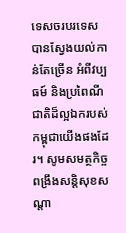ទេសចរបរទេស បានស្វែងយល់កាន់តែច្រើន អំពីវប្បធម៍ និងប្រពៃណីជាតិដ៏ល្អឯករបស់កម្ពុជាយើងផងដែរ។ សូមសមត្ថកិច្ចពង្រឹងសន្តិសុខសណ្តា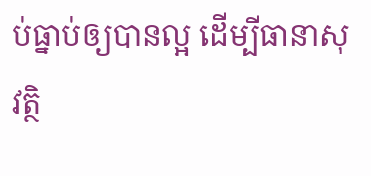ប់ធ្នាប់ឲ្យបានល្អ ដើម្បីធានាសុវត្ថិ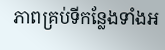ភាពគ្រប់ទីកន្លែងទាំងអ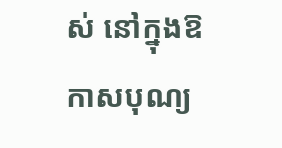ស់ នៅក្នុងឱកាសបុណ្យ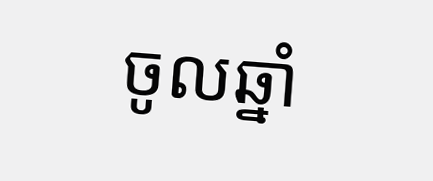ចូលឆ្នាំ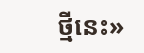ថ្មីនេះ»